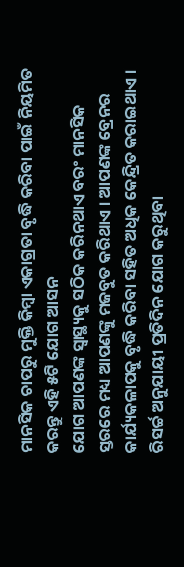ମାନସିକ ଚାପରୁ ମୁକ୍ତି କିମ୍ବା ଏକାଗ୍ରତା ବୃଦ୍ଧି କରିବା ପାଇଁ ନିୟମିତ କରନ୍ତୁ ଏହି ୫ଟି ଯୋଗ ଆସନ
ଯୋଗ ଆପଣଙ୍କ ସ୍ୱାସ୍ଥ୍ୟକୁ ସଠିକ କରିନଥାଏ ବରଂ ମାନସିକ ସ୍ତରରେ ମଧ୍ୟ ଆପଣଙ୍କୁ ମଜବୁତ କରିଥାଏ । ଆପଣଙ୍କ ବ୍ରେନର କାର୍ଯ୍ୟକଳାପକୁ ବୃଦ୍ଧି କରିବା ସହିତ ଅଧିକ କେନ୍ଦ୍ରିତ କରାଇଥାଏ । ରିସର୍ଚ୍ଚ ଅନୁଯାୟୀ ପ୍ରତିଦିନ ଯୋଗ କରୁଥିବା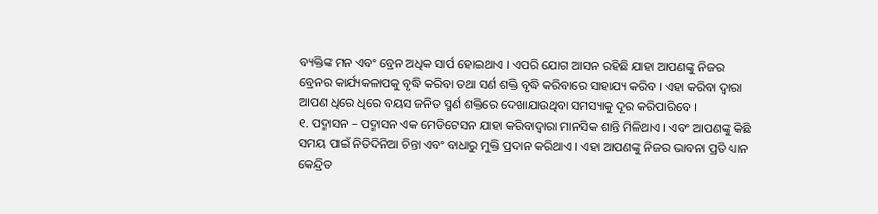ବ୍ୟକ୍ତିଙ୍କ ମନ ଏବଂ ବ୍ରେନ ଅଧିକ ସାର୍ପ ହୋଇଥାଏ । ଏପରି ଯୋଗ ଆସନ ରହିଛି ଯାହା ଆପଣଙ୍କୁ ନିଜର ବ୍ରେନର କାର୍ଯ୍ୟକଳାପକୁ ବୃଦ୍ଧି କରିବା ତଥା ସର୍ଣ ଶକ୍ତି ବୃଦ୍ଧି କରିବାରେ ସାହାଯ୍ୟ କରିବ । ଏହା କରିବା ଦ୍ୱାରା ଆପଣ ଧିରେ ଧିରେ ବୟସ ଜନିତ ସ୍ମର୍ଣ ଶକ୍ତିରେ ଦେଖାଯାଉଥିବା ସମସ୍ୟାକୁ ଦୂର କରିପାରିବେ ।
୧. ପଦ୍ମାସନ – ପଦ୍ମାସନ ଏକ ମେଡିଟେସନ ଯାହା କରିବାଦ୍ୱାରା ମାନସିକ ଶାନ୍ତି ମିଳିଥାଏ । ଏବଂ ଆପଣଙ୍କୁ କିଛି ସମୟ ପାଇଁ ନିତିଦିନିଆ ଚିନ୍ତା ଏବଂ ବାଧାରୁ ମୁକ୍ତି ପ୍ରଦାନ କରିଥାଏ । ଏହା ଆପଣଙ୍କୁ ନିଜର ଭାବନା ପ୍ରତି ଧ୍ୟାନ କେନ୍ଦ୍ରିତ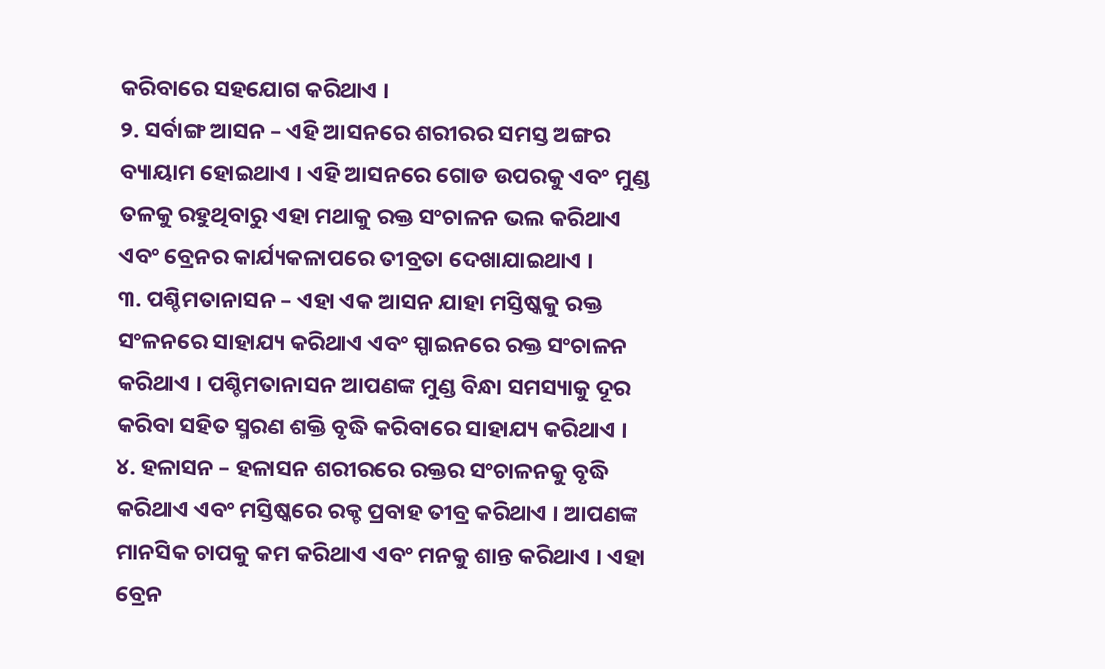କରିବାରେ ସହଯୋଗ କରିଥାଏ ।
୨. ସର୍ବାଙ୍ଗ ଆସନ – ଏହି ଆସନରେ ଶରୀରର ସମସ୍ତ ଅଙ୍ଗର ବ୍ୟାୟାମ ହୋଇଥାଏ । ଏହି ଆସନରେ ଗୋଡ ଉପରକୁ ଏବଂ ମୁଣ୍ଡ ତଳକୁ ରହୁଥିବାରୁ ଏହା ମଥାକୁ ରକ୍ତ ସଂଚାଳନ ଭଲ କରିଥାଏ ଏବଂ ବ୍ରେନର କାର୍ଯ୍ୟକଳାପରେ ତୀବ୍ରତା ଦେଖାଯାଇଥାଏ ।
୩. ପଶ୍ଚିମତାନାସନ – ଏହା ଏକ ଆସନ ଯାହା ମସ୍ତିଷ୍କକୁ ରକ୍ତ ସଂଳନରେ ସାହାଯ୍ୟ କରିଥାଏ ଏବଂ ସ୍ପାଇନରେ ରକ୍ତ ସଂଚାଳନ କରିଥାଏ । ପଶ୍ଚିମତାନାସନ ଆପଣଙ୍କ ମୁଣ୍ଡ ବିନ୍ଧା ସମସ୍ୟାକୁ ଦୂର କରିବା ସହିତ ସ୍ମରଣ ଶକ୍ତି ବୃଦ୍ଧି କରିବାରେ ସାହାଯ୍ୟ କରିଥାଏ ।
୪. ହଳାସନ – ହଳାସନ ଶରୀରରେ ରକ୍ତର ସଂଚାଳନକୁ ବୃଦ୍ଧି କରିଥାଏ ଏବଂ ମସ୍ତିଷ୍କରେ ରକ୍ଚ ପ୍ରବାହ ତୀବ୍ର କରିଥାଏ । ଆପଣଙ୍କ ମାନସିକ ଚାପକୁ କମ କରିଥାଏ ଏବଂ ମନକୁ ଶାନ୍ତ କରିଥାଏ । ଏହା ବ୍ରେନ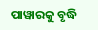ପାୱାରକୁ ବୃଦ୍ଧି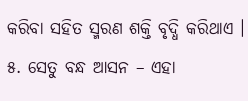କରିବା ସହିତ ସ୍ମରଣ ଶକ୍ତି ବୃଦ୍ଧି କରିଥାଏ ।
୫. ସେତୁ ବନ୍ଧ ଆସନ – ଏହା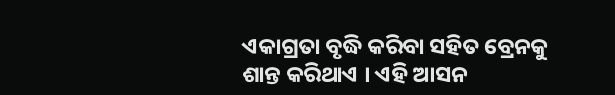ଏକାଗ୍ରତା ବୃଦ୍ଧି କରିବା ସହିତ ବ୍ରେନକୁ ଶାନ୍ତ କରିଥାଏ । ଏହି ଆସନ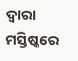ଦ୍ୱାରା ମସ୍ତିଷ୍କରେ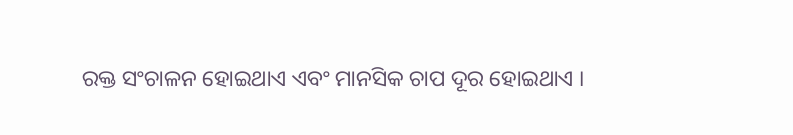ରକ୍ତ ସଂଚାଳନ ହୋଇଥାଏ ଏବଂ ମାନସିକ ଚାପ ଦୂର ହୋଇଥାଏ ।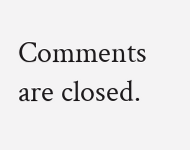Comments are closed.